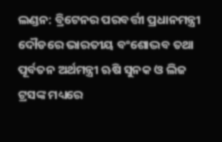ଲଣ୍ଡନ: ବ୍ରିଟେନର ପରବର୍ତ୍ତୀ ପ୍ରଧାନମନ୍ତ୍ରୀ ଦୌଡରେ ଭାରତୀୟ ବଂଶୋଦ୍ଭବ ତଥା ପୂର୍ବତନ ଅର୍ଥମନ୍ତ୍ରୀ ଋଷି ସୁନକ ଓ ଲିଜ ଟ୍ରସଙ୍କ ମଧ୍ୟରେ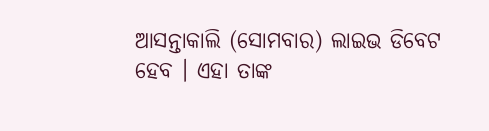ଆସନ୍ତାକାଲି (ସୋମବାର) ଲାଇଭ ଡିବେଟ ହେବ । ଏହା ତାଙ୍କ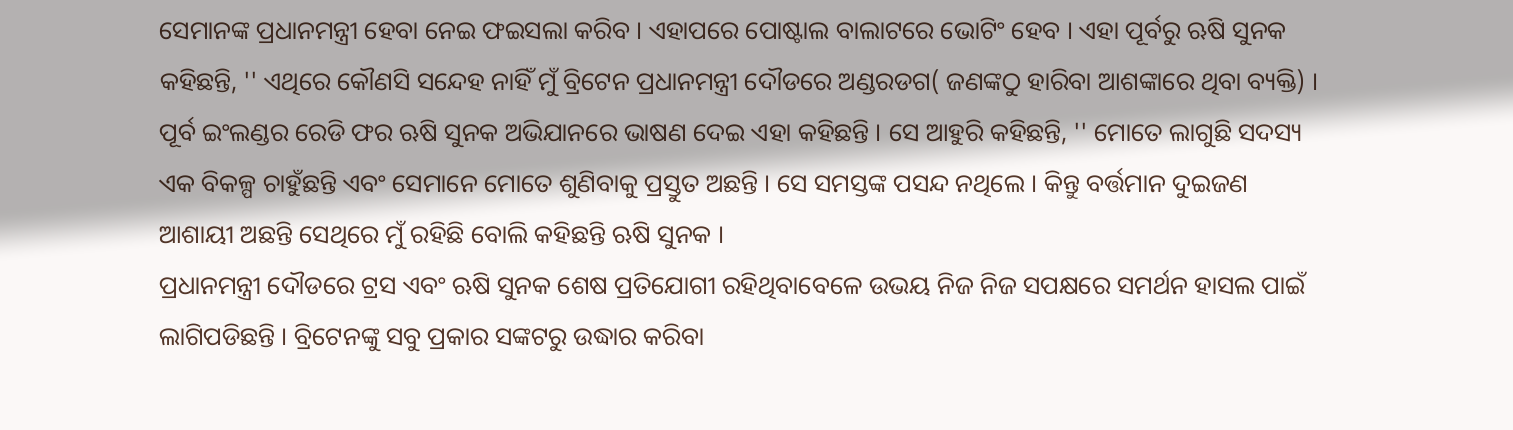ସେମାନଙ୍କ ପ୍ରଧାନମନ୍ତ୍ରୀ ହେବା ନେଇ ଫଇସଲା କରିବ । ଏହାପରେ ପୋଷ୍ଟାଲ ବାଲାଟରେ ଭୋଟିଂ ହେବ । ଏହା ପୂର୍ବରୁ ଋଷି ସୁନକ କହିଛନ୍ତି, '' ଏଥିରେ କୌଣସି ସନ୍ଦେହ ନାହିଁ ମୁଁ ବ୍ରିଟେନ ପ୍ରଧାନମନ୍ତ୍ରୀ ଦୌଡରେ ଅଣ୍ଡରଡଗ( ଜଣଙ୍କଠୁ ହାରିବା ଆଶଙ୍କାରେ ଥିବା ବ୍ୟକ୍ତି) । ପୂର୍ବ ଇଂଲଣ୍ଡର ରେଡି ଫର ଋଷି ସୁନକ ଅଭିଯାନରେ ଭାଷଣ ଦେଇ ଏହା କହିଛନ୍ତି । ସେ ଆହୁରି କହିଛନ୍ତି, '' ମୋତେ ଲାଗୁଛି ସଦସ୍ୟ ଏକ ବିକଳ୍ପ ଚାହୁଁଛନ୍ତି ଏବଂ ସେମାନେ ମୋତେ ଶୁଣିବାକୁ ପ୍ରସ୍ତୁତ ଅଛନ୍ତି । ସେ ସମସ୍ତଙ୍କ ପସନ୍ଦ ନଥିଲେ । କିନ୍ତୁ ବର୍ତ୍ତମାନ ଦୁଇଜଣ ଆଶାୟୀ ଅଛନ୍ତି ସେଥିରେ ମୁଁ ରହିଛି ବୋଲି କହିଛନ୍ତି ଋଷି ସୁନକ ।
ପ୍ରଧାନମନ୍ତ୍ରୀ ଦୌଡରେ ଟ୍ରସ ଏବଂ ଋଷି ସୁନକ ଶେଷ ପ୍ରତିଯୋଗୀ ରହିଥିବାବେଳେ ଉଭୟ ନିଜ ନିଜ ସପକ୍ଷରେ ସମର୍ଥନ ହାସଲ ପାଇଁ ଲାଗିପଡିଛନ୍ତି । ବ୍ରିଟେନଙ୍କୁ ସବୁ ପ୍ରକାର ସଙ୍କଟରୁ ଉଦ୍ଧାର କରିବା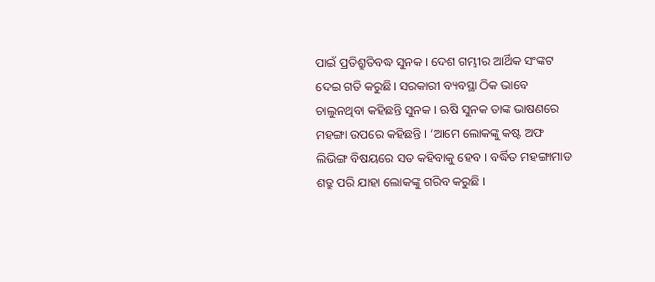ପାଇଁ ପ୍ରତିଶ୍ରୁତିବଦ୍ଧ ସୁନକ । ଦେଶ ଗମ୍ଭୀର ଆର୍ଥିକ ସଂଙ୍କଟ ଦେଇ ଗତି କରୁଛି। ସରକାରୀ ବ୍ୟବସ୍ଥା ଠିକ ଭାବେ ଚାଲୁନଥିବା କହିଛନ୍ତି ସୁନକ । ଋଷି ସୁନକ ତାଙ୍କ ଭାଷଣରେ ମହଙ୍ଗା ଉପରେ କହିଛନ୍ତି । ‘ଆମେ ଲୋକଙ୍କୁ କଷ୍ଟ ଅଫ ଲିଭିଙ୍ଗ ବିଷୟରେ ସତ କହିବାକୁ ହେବ । ବର୍ଦ୍ଧିତ ମହଙ୍ଗାମାଡ ଶତ୍ରୁ ପରି ଯାହା ଲୋକଙ୍କୁ ଗରିବ କରୁଛି ।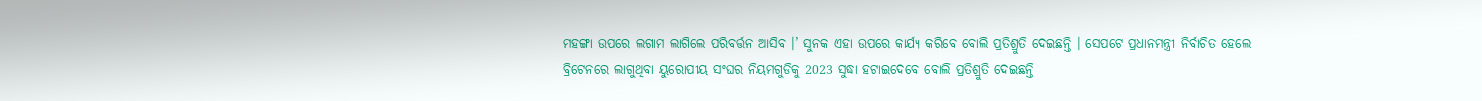ମହଙ୍ଗା ଉପରେ ଲଗାମ ଲାଗିଲେ ପରିବର୍ତ୍ତନ ଆସିବ ।’ ସୁନକ ଏହା ଉପରେ କାର୍ଯ୍ୟ କରିବେ ବୋଲି ପ୍ରତିଶ୍ରୁତି ଦେଇଛନ୍ତି । ସେପଟେ ପ୍ରଧାନମନ୍ତ୍ରୀ ନିର୍ବାଚିତ ହେଲେ ବ୍ରିଟେନରେ ଲାଗୁଥିବା ୟୁରୋପୀୟ ସଂଘର ନିୟମଗୁଡିକୁ 2023 ସୁଦ୍ଧା ହଟାଇଦେବେ ବୋଲି ପ୍ରତିଶ୍ରୁତି ଦେଇଛନ୍ତି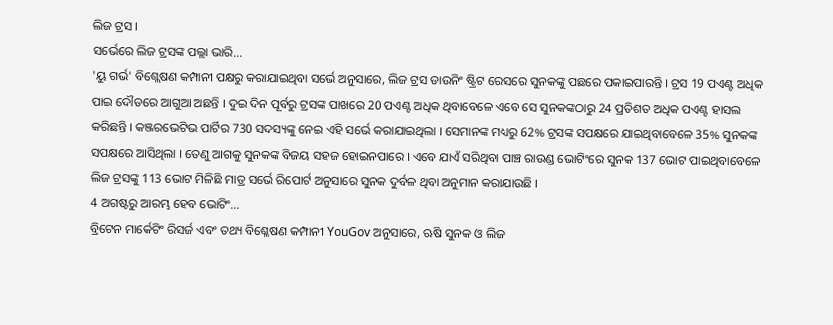ଲିଜ ଟ୍ରସ ।
ସର୍ଭେରେ ଲିଜ ଟ୍ରସଙ୍କ ପଲ୍ଲା ଭାରି...
'ୟୁ ଗର୍ଭ' ବିଶ୍ଲେଷଣ କମ୍ପାନୀ ପକ୍ଷରୁ କରାଯାଇଥିବା ସର୍ଭେ ଅନୁସାରେ, ଲିଜ ଟ୍ରସ ଡାଉନିଂ ଷ୍ଟ୍ରିଟ ରେସରେ ସୁନକଙ୍କୁ ପଛରେ ପକାଇପାରନ୍ତି । ଟ୍ରସ 19 ପଏଣ୍ଟ ଅଧିକ ପାଇ ଦୌଡରେ ଆଗୁଆ ଅଛନ୍ତି । ଦୁଇ ଦିନ ପୂର୍ବରୁ ଟ୍ରସଙ୍କ ପାଖରେ 20 ପଏଣ୍ଟ ଅଧିକ ଥିବାବେଳେ ଏବେ ସେ ସୁନକଙ୍କଠାରୁ 24 ପ୍ରତିଶତ ଅଧିକ ପଏଣ୍ଟ ହାସଲ କରିଛନ୍ତି । କଞ୍ଜରଭେଟିଭ ପାର୍ଟିର 730 ସଦସ୍ୟଙ୍କୁ ନେଇ ଏହି ସର୍ଭେ କରାଯାଇଥିଲା । ସେମାନଙ୍କ ମଧ୍ୟରୁ 62% ଟ୍ରସଙ୍କ ସପକ୍ଷରେ ଯାଇଥିବାବେଳେ 35% ସୁନକଙ୍କ ସପକ୍ଷରେ ଆସିଥିଲା । ତେଣୁ ଆଗକୁ ସୁନକଙ୍କ ବିଜୟ ସହଜ ହୋଇନପାରେ । ଏବେ ଯାଏଁ ସରିଥିବା ପାଞ୍ଚ ରାଉଣ୍ଡ ଭୋଟିଂରେ ସୁନକ 137 ଭୋଟ ପାଇଥିବାବେଳେ ଲିଜ ଟ୍ରସଙ୍କୁ 113 ଭୋଟ ମିଳିଛି ମାତ୍ର ସର୍ଭେ ରିପୋର୍ଟ ଅନୁସାରେ ସୁନକ ଦୁର୍ବଳ ଥିବା ଅନୁମାନ କରାଯାଉଛି ।
4 ଅଗଷ୍ଟରୁ ଆରମ୍ଭ ହେବ ଭୋଟିଂ...
ବ୍ରିଟେନ ମାର୍କେଟିଂ ରିସର୍ଜ ଏବଂ ତଥ୍ୟ ବିଶ୍ଳେଷଣ କମ୍ପାନୀ YouGov ଅନୁସାରେ, ଋଷି ସୁନକ ଓ ଲିଜ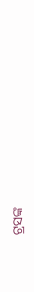ଟ୍ରସଙ୍କ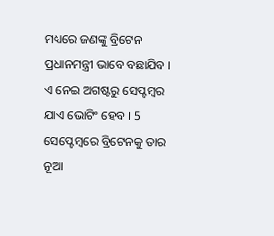ମଧ୍ୟରେ ଜଣଙ୍କୁ ବ୍ରିଟେନ ପ୍ରଧାନମନ୍ତ୍ରୀ ଭାବେ ବଛାଯିବ । ଏ ନେଇ ଅଗଷ୍ଟରୁ ସେପ୍ଟମ୍ବର ଯାଏ ଭୋଟିଂ ହେବ । 5 ସେପ୍ଟେମ୍ବରେ ବ୍ରିଟେନକୁ ତାର ନୂଆ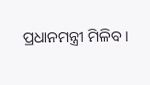ପ୍ରଧାନମନ୍ତ୍ରୀ ମିଳିବ ।